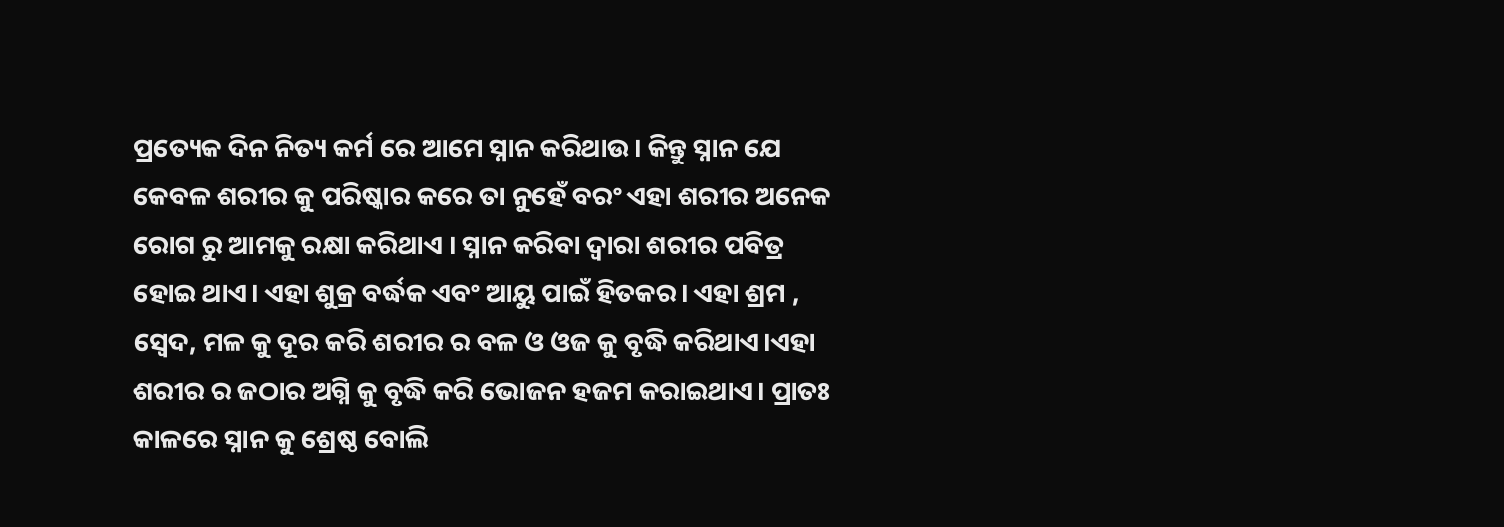ପ୍ରତ୍ୟେକ ଦିନ ନିତ୍ୟ କର୍ମ ରେ ଆମେ ସ୍ନାନ କରିଥାଉ। କିନ୍ତୁ ସ୍ନାନ ଯେ କେବଳ ଶରୀର କୁ ପରିଷ୍କାର କରେ ତା ନୁହେଁ ବରଂ ଏହା ଶରୀର ଅନେକ ରୋଗ ରୁ ଆମକୁ ରକ୍ଷା କରିଥାଏ । ସ୍ନାନ କରିବା ଦ୍ୱାରା ଶରୀର ପବିତ୍ର ହୋଇ ଥାଏ। ଏହା ଶୁକ୍ର ବର୍ଦ୍ଧକ ଏବଂ ଆୟୁ ପାଇଁ ହିତକର। ଏହା ଶ୍ରମ , ସ୍ଵେଦ, ମଳ କୁ ଦୂର କରି ଶରୀର ର ବଳ ଓ ଓଜ କୁ ବୃଦ୍ଧି କରିଥାଏ।ଏହା ଶରୀର ର ଜଠାର ଅଗ୍ନି କୁ ବୃଦ୍ଧି କରି ଭୋଜନ ହଜମ କରାଇଥାଏ। ପ୍ରାତଃ କାଳରେ ସ୍ନାନ କୁ ଶ୍ରେଷ୍ଠ ବୋଲି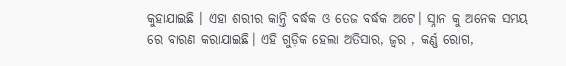କୁହାଯାଇଛି । ଏହା ଶରୀର କାନ୍ତି ବର୍ଦ୍ଧକ ଓ ତେଜ ବର୍ଦ୍ଧକ ଅଟେ। ସ୍ନାନ କୁ ଅନେକ ସମୟ ରେ ବାରଣ କରାଯାଇଛି। ଏହି ଗୁଡ଼ିକ ହେଲା ଅତିସାର, ଜ୍ୱର , କର୍ଣ୍ଣ ରୋଗ,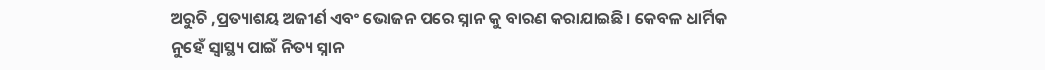ଅରୁଚି ,ପ୍ରତ୍ୟାଶୟ ଅଜୀର୍ଣ ଏବଂ ଭୋଜନ ପରେ ସ୍ନାନ କୁ ବାରଣ କରାଯାଇଛି। କେବଳ ଧାର୍ମିକ ନୁହେଁ ସ୍ବାସ୍ଥ୍ୟ ପାଇଁ ନିତ୍ୟ ସ୍ନାନ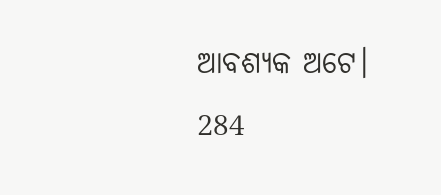ଆବଶ୍ୟକ ଅଟେ।
284